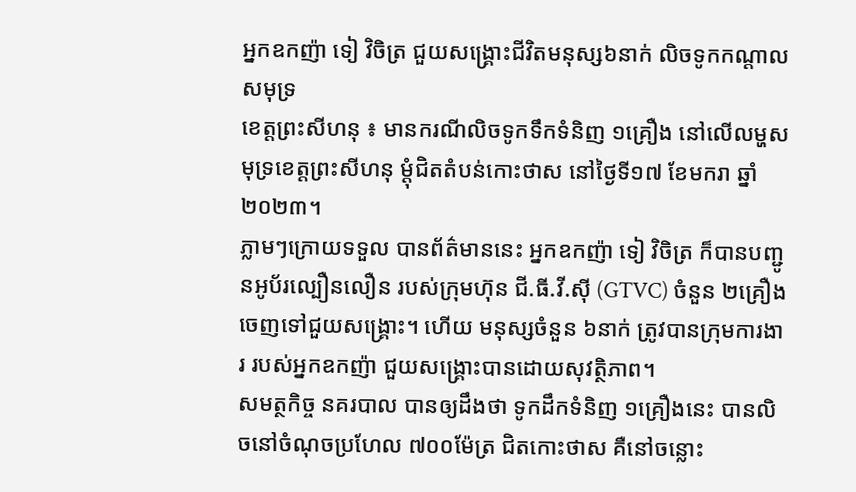អ្នកឧកញ៉ា ទៀ វិចិត្រ ជួយសង្គ្រោះជីវិតមនុស្ស៦នាក់ លិចទូកកណ្តាលសមុទ្រ
ខេត្តព្រះសីហនុ ៖ មានករណីលិចទូកទឹកទំនិញ ១គ្រឿង នៅលើលម្ហសមុទ្រខេត្តព្រះសីហនុ ម្តុំជិតតំបន់កោះថាស នៅថ្ងៃទី១៧ ខែមករា ឆ្នាំ២០២៣។
ភ្លាមៗក្រោយទទួល បានព័ត៌មាននេះ អ្នកឧកញ៉ា ទៀ វិចិត្រ ក៏បានបញ្ជូនអូប័រល្បឿនលឿន របស់ក្រុមហ៊ុន ជី.ធី.វី.ស៊ី (GTVC) ចំនួន ២គ្រឿង ចេញទៅជួយសង្គ្រោះ។ ហើយ មនុស្សចំនួន ៦នាក់ ត្រូវបានក្រុមការងារ របស់អ្នកឧកញ៉ា ជួយសង្គ្រោះបានដោយសុវត្ថិភាព។
សមត្ថកិច្ច នគរបាល បានឲ្យដឹងថា ទូកដឹកទំនិញ ១គ្រឿងនេះ បានលិចនៅចំណុចប្រហែល ៧០០ម៉ែត្រ ជិតកោះថាស គឺនៅចន្លោះ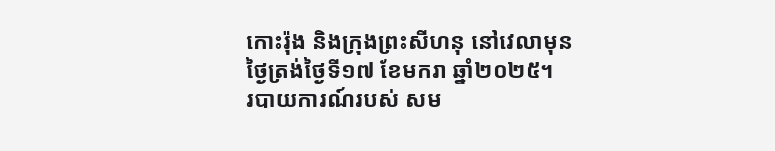កោះរ៉ុង និងក្រុងព្រះសីហនុ នៅវេលាមុនថ្ងៃត្រង់ថ្ងៃទី១៧ ខែមករា ឆ្នាំ២០២៥។
របាយការណ៍របស់ សម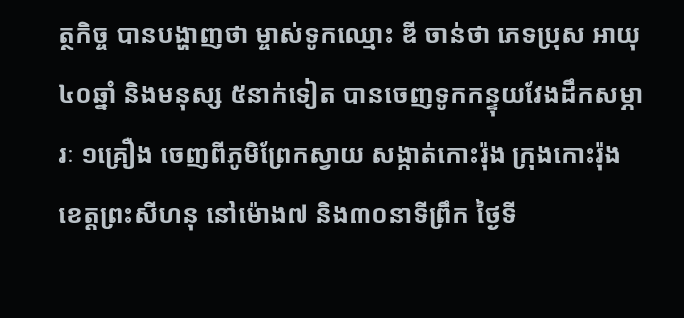ត្ថកិច្ច បានបង្ហាញថា ម្ចាស់ទូកឈ្មោះ ឌី ចាន់ថា ភេទប្រុស អាយុ ៤០ឆ្នាំ និងមនុស្ស ៥នាក់ទៀត បានចេញទូកកន្ទុយវែងដឹកសម្ភារៈ ១គ្រឿង ចេញពីភូមិព្រែកស្វាយ សង្កាត់កោះរ៉ុង ក្រុងកោះរ៉ុង ខេត្តព្រះសីហនុ នៅម៉ោង៧ និង៣០នាទីព្រឹក ថ្ងៃទី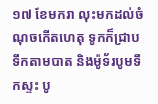១៧ ខែមករា លុះមកដល់ចំណុចកើតហេតុ ទូកក៏ជ្រាបទឹកតាមបាត និងម៉ូទ័របូមទឹកស្ទះ បូ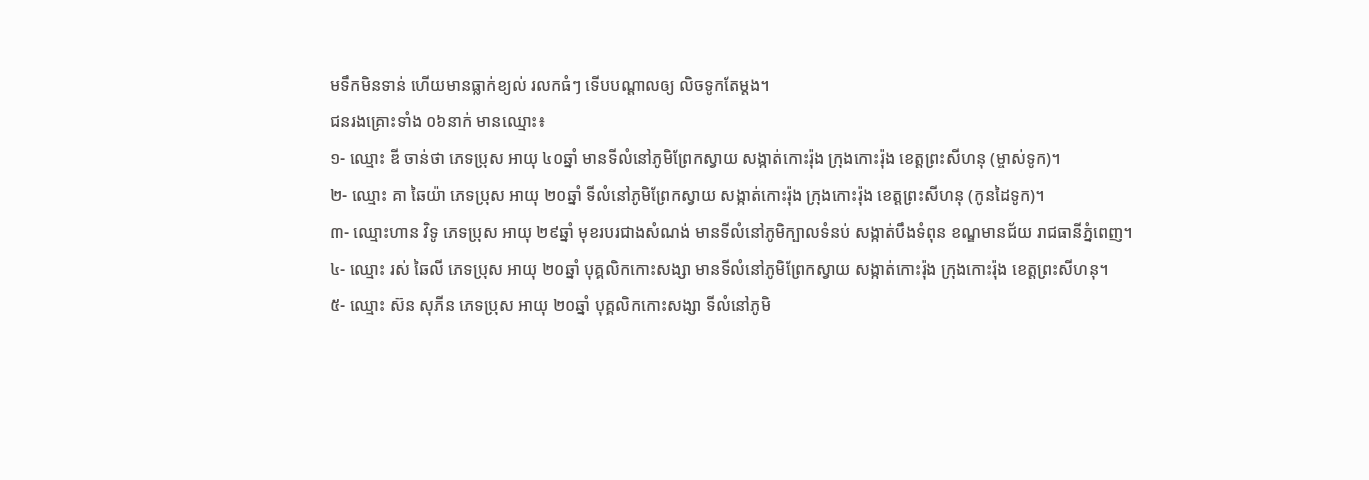មទឹកមិនទាន់ ហើយមានធ្លាក់ខ្យល់ រលកធំៗ ទើបបណ្តាលឲ្យ លិចទូកតែម្តង។
ជនរងគ្រោះទាំង ០៦នាក់ មានឈ្មោះ៖
១- ឈ្មោះ ឌី ចាន់ថា ភេទប្រុស អាយុ ៤០ឆ្នាំ មានទីលំនៅភូមិព្រែកស្វាយ សង្កាត់កោះរ៉ុង ក្រុងកោះរ៉ុង ខេត្តព្រះសីហនុ (ម្ចាស់ទូក)។
២- ឈ្មោះ គា ឆៃយ៉ា ភេទប្រុស អាយុ ២០ឆ្នាំ ទីលំនៅភូមិព្រែកស្វាយ សង្កាត់កោះរ៉ុង ក្រុងកោះរ៉ុង ខេត្តព្រះសីហនុ (កូនដៃទូក)។
៣- ឈ្មោះហាន វិទូ ភេទប្រុស អាយុ ២៩ឆ្នាំ មុខរបរជាងសំណង់ មានទីលំនៅភូមិក្បាលទំនប់ សង្កាត់បឹងទំពុន ខណ្ឌមានជ័យ រាជធានីភ្នំពេញ។
៤- ឈ្មោះ រស់ ឆៃលី ភេទប្រុស អាយុ ២០ឆ្នាំ បុគ្គលិកកោះសង្សា មានទីលំនៅភូមិព្រែកស្វាយ សង្កាត់កោះរ៉ុង ក្រុងកោះរ៉ុង ខេត្តព្រះសីហនុ។
៥- ឈ្មោះ ស៊ន សុភីន ភេទប្រុស អាយុ ២០ឆ្នាំ បុគ្គលិកកោះសង្សា ទីលំនៅភូមិ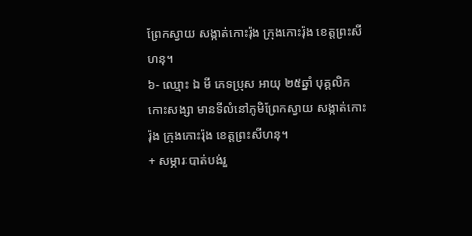ព្រែកស្វាយ សង្កាត់កោះរ៉ុង ក្រុងកោះរ៉ុង ខេត្តព្រះសីហនុ។
៦- ឈ្មោះ ឯ មី ភេទប្រុស អាយុ ២៥ឆ្នាំ បុគ្គលិកកោះសង្សា មានទីលំនៅភូមិព្រែកស្វាយ សង្កាត់កោះរ៉ុង ក្រុងកោះរ៉ុង ខេត្តព្រះសីហនុ។
+ សម្ភារៈបាត់បង់រួ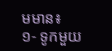មមាន៖
១- ទូកមួយ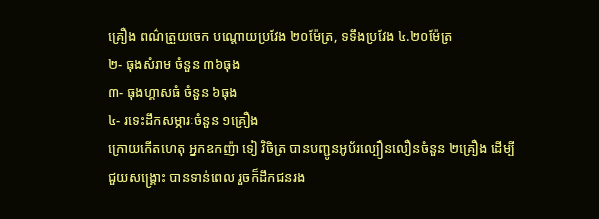គ្រឿង ពណ៌ត្រួយចេក បណ្តោយប្រវែង ២០ម៉ែត្រ, ទទឹងប្រវែង ៤.២០ម៉ែត្រ
២- ធុងសំរាម ចំនួន ៣៦ធុង
៣- ធុងហ្គាសធំ ចំនួន ៦ធុង
៤- រទេះដឹកសម្ភារៈចំនួន ១គ្រឿង
ក្រោយកើតហេតុ អ្នកឧកញ៉ា ទៀ វិចិត្រ បានបញ្ជូនអូប័រល្បឿនលឿនចំនួន ២គ្រឿង ដើម្បីជួយសង្គ្រោះ បានទាន់ពេល រួចក៏ដឹកជនរង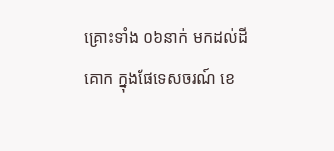គ្រោះទាំង ០៦នាក់ មកដល់ដីគោក ក្នុងផែទេសចរណ៍ ខេ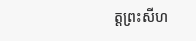ត្តព្រះសីហ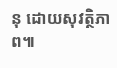នុ ដោយសុវត្ថិភាព៕